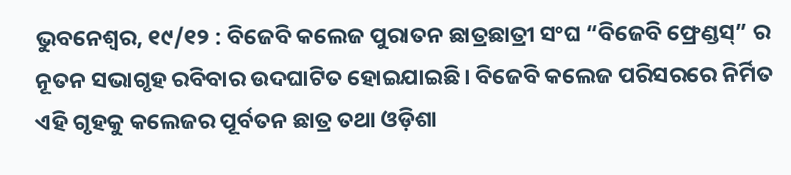ଭୁବନେଶ୍ୱର, ୧୯/୧୨ : ବିଜେବି କଲେଜ ପୁରାତନ ଛାତ୍ରଛାତ୍ରୀ ସଂଘ “ବିଜେବି ଫ୍ରେଣ୍ଡସ୍” ର ନୂତନ ସଭାଗୃହ ରବିବାର ଉଦଘାଟିତ ହୋଇଯାଇଛି। ବିଜେବି କଲେଜ ପରିସରରେ ନିର୍ମିତ ଏହି ଗୃହକୁ କଲେଜର ପୂର୍ବତନ ଛାତ୍ର ତଥା ଓଡ଼ିଶା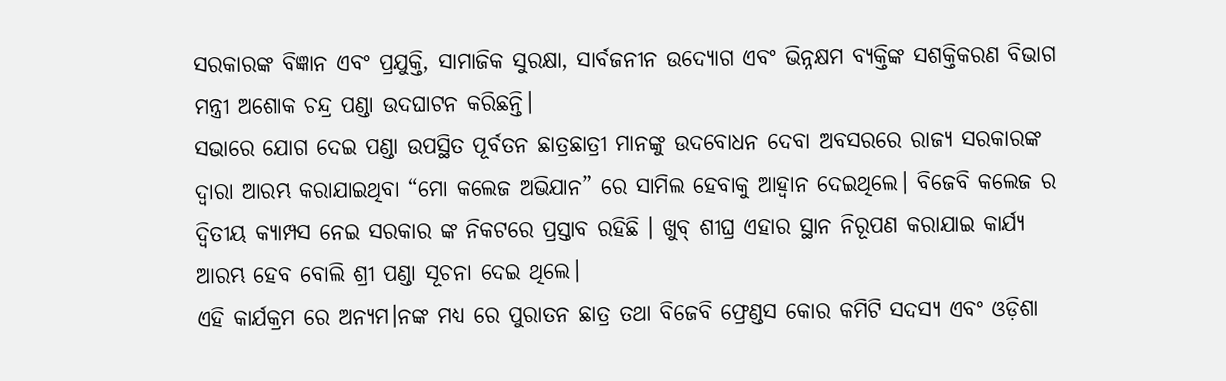ସରକାରଙ୍କ ବିଜ୍ଞାନ ଏବଂ ପ୍ରଯୁକ୍ତି, ସାମାଜିକ ସୁରକ୍ଷା, ସାର୍ବଜନୀନ ଉଦ୍ୟୋଗ ଏବଂ ଭିନ୍ନକ୍ଷମ ବ୍ୟକ୍ତିଙ୍କ ସଶକ୍ତିକରଣ ବିଭାଗ ମନ୍ତ୍ରୀ ଅଶୋକ ଚନ୍ଦ୍ର ପଣ୍ଡା ଉଦଘାଟନ କରିଛନ୍ତି।
ସଭାରେ ଯୋଗ ଦେଇ ପଣ୍ଡା ଉପସ୍ଥିତ ପୂର୍ବତନ ଛାତ୍ରଛାତ୍ରୀ ମାନଙ୍କୁ ଉଦବୋଧନ ଦେବା ଅବସରରେ ରାଜ୍ୟ ସରକାରଙ୍କ ଦ୍ଵାରା ଆରମ୍ଭ କରାଯାଇଥିବା “ମୋ କଲେଜ ଅଭିଯାନ” ରେ ସାମିଲ ହେବାକୁ ଆହ୍ଵାନ ଦେଇଥିଲେ। ବିଜେବି କଲେଜ ର ଦ୍ଵିତୀୟ କ୍ୟାମ୍ପସ ନେଇ ସରକାର ଙ୍କ ନିକଟରେ ପ୍ରସ୍ତାବ ରହିଛି । ଖୁବ୍ ଶୀଘ୍ର ଏହାର ସ୍ଥାନ ନିରୂପଣ କରାଯାଇ କାର୍ଯ୍ୟ ଆରମ୍ଭ ହେବ ବୋଲି ଶ୍ରୀ ପଣ୍ଡା ସୂଚନା ଦେଇ ଥିଲେ।
ଏହି କାର୍ଯକ୍ରମ ରେ ଅନ୍ୟମ।ନଙ୍କ ମଧ୍ୟ ରେ ପୁରାତନ ଛାତ୍ର ତଥା ବିଜେବି ଫ୍ରେଣ୍ଡସ କୋର କମିଟି ସଦସ୍ୟ ଏବଂ ଓଡ଼ିଶା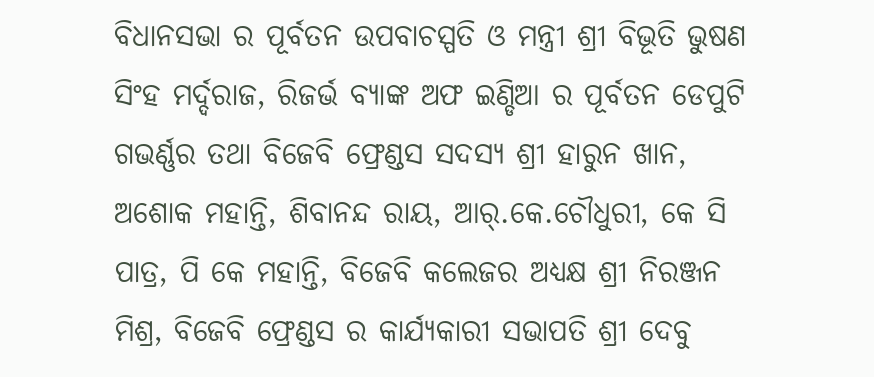ବିଧାନସଭା ର ପୂର୍ବତନ ଉପବାଚସ୍ପତି ଓ ମନ୍ତ୍ରୀ ଶ୍ରୀ ବିଭୂତି ଭୁଷଣ ସିଂହ ମର୍ଦ୍ଦରାଜ, ରିଜର୍ଭ ବ୍ୟାଙ୍କ ଅଫ ଇଣ୍ଡିଆ ର ପୂର୍ବତନ ଡେପୁଟି ଗଭର୍ଣ୍ଣର ତଥା ବିଜେବି ଫ୍ରେଣ୍ଡସ ସଦସ୍ୟ ଶ୍ରୀ ହାରୁନ ଖାନ, ଅଶୋକ ମହାନ୍ତି, ଶିବାନନ୍ଦ ରାୟ, ଆର୍.କେ.ଚୌଧୁରୀ, କେ ସି ପାତ୍ର, ପି କେ ମହାନ୍ତି, ବିଜେବି କଲେଜର ଅଧ୍ୟକ୍ଷ ଶ୍ରୀ ନିରଞ୍ଜନ ମିଶ୍ର, ବିଜେବି ଫ୍ରେଣ୍ଡସ ର କାର୍ଯ୍ୟକାରୀ ସଭାପତି ଶ୍ରୀ ଦେବୁ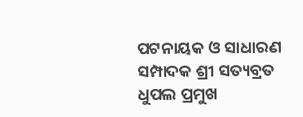ପଟନାୟକ ଓ ସାଧାରଣ ସମ୍ପାଦକ ଶ୍ରୀ ସତ୍ୟବ୍ରତ ଧୁପଲ ପ୍ରମୁଖ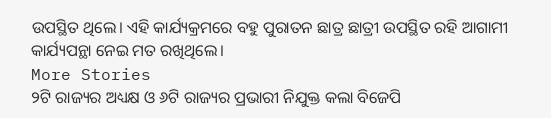ଉପସ୍ଥିତ ଥିଲେ। ଏହି କାର୍ଯ୍ୟକ୍ରମରେ ବହୁ ପୁରାତନ ଛାତ୍ର ଛାତ୍ରୀ ଉପସ୍ଥିତ ରହି ଆଗାମୀ କାର୍ଯ୍ୟପନ୍ଥା ନେଇ ମତ ରଖିଥିଲେ।
More Stories
୨ଟି ରାଜ୍ୟର ଅଧ୍ୟକ୍ଷ ଓ ୬ଟି ରାଜ୍ୟର ପ୍ରଭାରୀ ନିଯୁକ୍ତ କଲା ବିଜେପି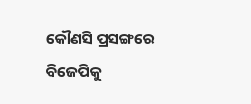କୌଣସି ପ୍ରସଙ୍ଗରେ ବିଜେପିକୁ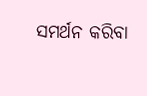ସମର୍ଥନ କରିବା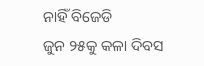ନାହିଁ ବିଜେଡି
ଜୁନ ୨୫କୁ କଳା ଦିବସ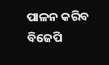ପାଳନ କରିବ ବିଜେପି